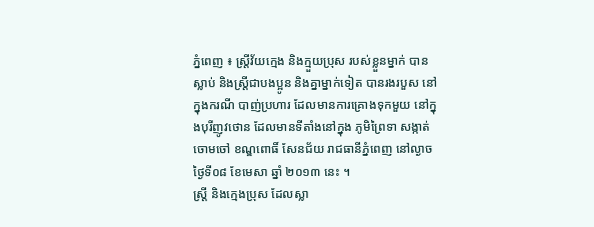ភ្នំពេញ ៖ ស្ដ្រីវ័យក្មេង និងក្មួយប្រុស របស់ខ្លួនម្នាក់ បានស្លាប់ និងស្ដ្រីជាបងប្អូន និងគ្នាម្នាក់ទៀត បានរងរបួស នៅក្នុងករណី បាញ់ប្រហារ ដែលមានការគ្រោងទុកមួយ នៅក្នុងបុរីញូវថោន ដែលមានទីតាំងនៅក្នុង ភូមិព្រៃទា សង្កាត់ចោមចៅ ខណ្ឌពោធិ៍ សែនជ័យ រាជធានីភ្នំពេញ នៅល្ងាចថ្ងៃទី០៨ ខែមេសា ឆ្នាំ ២០១៣ នេះ ។
ស្ដ្រី និងក្មេងប្រុស ដែលស្លា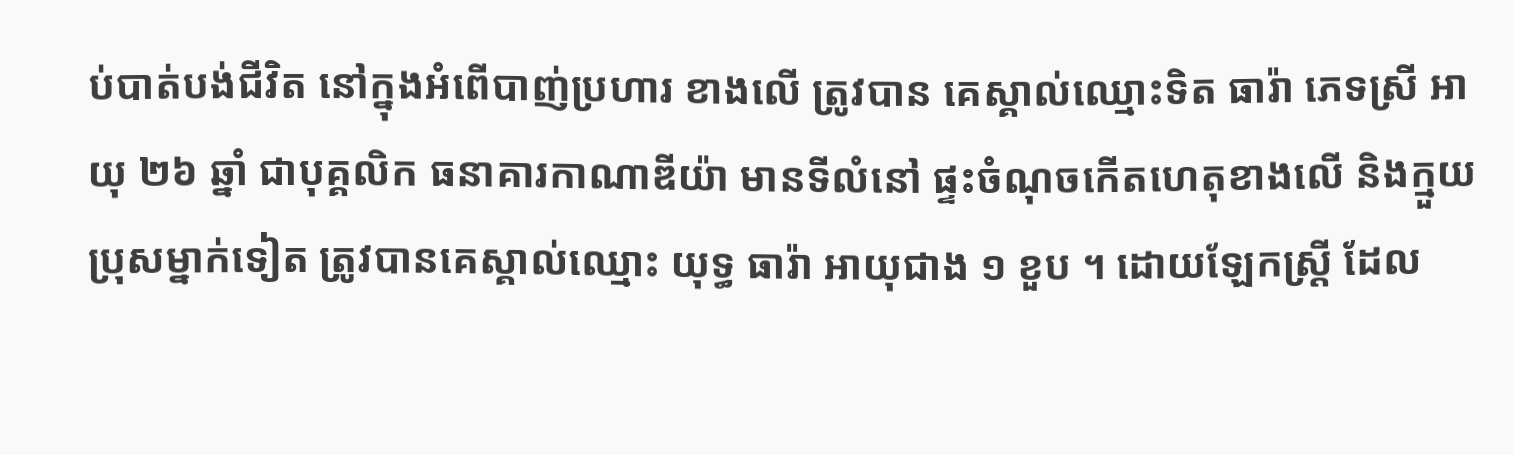ប់បាត់បង់ជីវិត នៅក្នុងអំពើបាញ់ប្រហារ ខាងលើ ត្រូវបាន គេស្គាល់ឈ្មោះទិត ធារ៉ា ភេទស្រី អាយុ ២៦ ឆ្នាំ ជាបុគ្គលិក ធនាគារកាណាឌីយ៉ា មានទីលំនៅ ផ្ទះចំណុចកើតហេតុខាងលើ និងក្មួយ ប្រុសម្នាក់ទៀត ត្រូវបានគេស្គាល់ឈ្មោះ យុទ្ធ ធារ៉ា អាយុជាង ១ ខួប ។ ដោយឡែកស្ដ្រី ដែល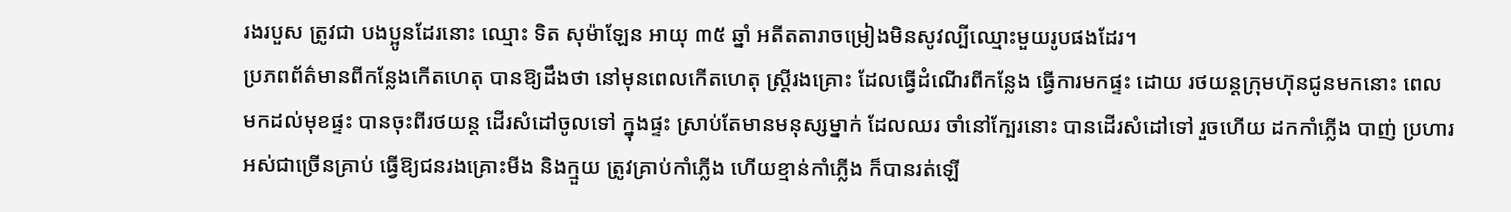រងរបួស ត្រូវជា បងប្អូនដែរនោះ ឈ្មោះ ទិត សុម៉ាឡែន អាយុ ៣៥ ឆ្នាំ អតីតតារាចម្រៀងមិនសូវល្បីឈ្មោះមួយរូបផងដែរ។
ប្រភពព័ត៌មានពីកន្លែងកើតហេតុ បានឱ្យដឹងថា នៅមុនពេលកើតហេតុ ស្ដ្រីរងគ្រោះ ដែលធ្វើដំណើរពីកន្លែង ធ្វើការមកផ្ទះ ដោយ រថយន្ដក្រុមហ៊ុនជូនមកនោះ ពេលមកដល់មុខផ្ទះ បានចុះពីរថយន្ដ ដើរសំដៅចូលទៅ ក្នុងផ្ទះ ស្រាប់តែមានមនុស្សម្នាក់ ដែលឈរ ចាំនៅក្បែរនោះ បានដើរសំដៅទៅ រួចហើយ ដកកាំភ្លើង បាញ់ ប្រហារអស់ជាច្រើនគ្រាប់ ធ្វើឱ្យជនរងគ្រោះមីង និងក្មួយ ត្រូវគ្រាប់កាំភ្លើង ហើយខ្មាន់កាំភ្លើង ក៏បានរត់ឡើ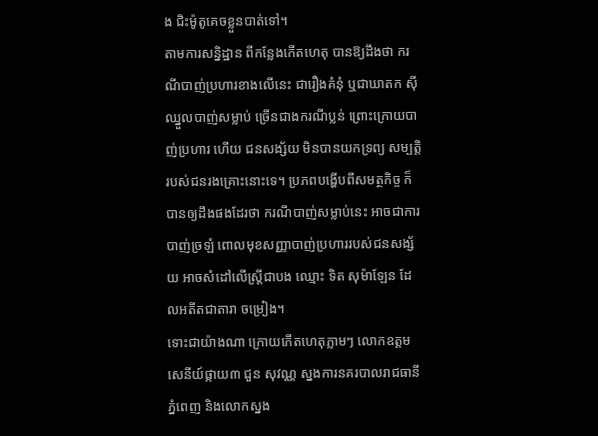ង ជិះម៉ូតូគេចខ្លួនបាត់ទៅ។
តាមការសន្និដ្ឋាន ពីកន្លែងកើតហេតុ បានឱ្យដឹងថា ករណីបាញ់ប្រហារខាងលើនេះ ជារឿងគំនុំ ឬជាឃាតក ស៊ីឈ្នួលបាញ់សម្លាប់ ច្រើនជាងករណីប្លន់ ព្រោះក្រោយបាញ់ប្រហារ ហើយ ជនសង្ស័យ មិនបានយកទ្រព្យ សម្បត្ដិ របស់ជនរងគ្រោះនោះទេ។ ប្រភពបង្ហើបពីសមត្ថកិច្ច ក៏បានឲ្យដឹងផងដែរថា ករណីបាញ់សម្លាប់នេះ អាចជាការបាញ់ច្រឡំ ពោលមុខសញ្ញាបាញ់ប្រហាររបស់ជនសង្ស័យ អាចសំដៅលើស្រ្តីជាបង ឈ្មោះ ទិត សុម៉ាឡែន ដែលអតីតជាតារា ចម្រៀង។
ទោះជាយ៉ាងណា ក្រោយកើតហេតុភ្លាមៗ លោកឧត្តមសេនីយ៍ផ្កាយ៣ ជួន សុវណ្ណ ស្នងការនគរបាលរាជធានីភ្នំពេញ និងលោកស្នង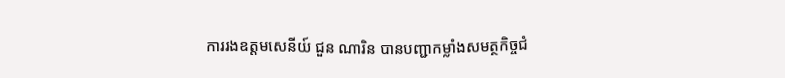ការរងឧត្តមសេនីយ៍ ជួន ណារិន បានបញ្ជាកម្លាំងសមត្ថកិច្ចជំ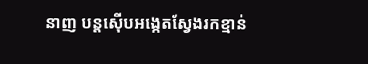នាញ បន្តស៊ើបអង្កេតស្វែងរកខ្មាន់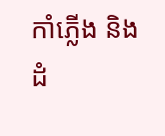កាំភ្លើង និងដំ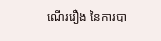ណើររឿង នៃការបា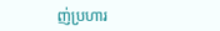ញ់ប្រហារ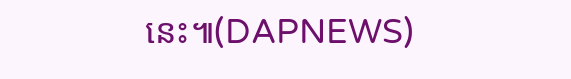នេះ៕(DAPNEWS)